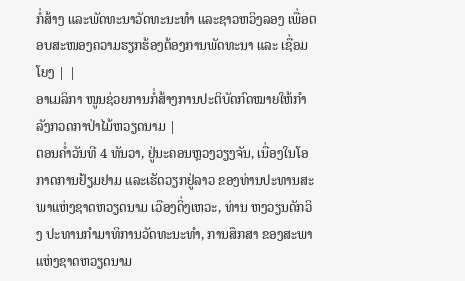ກໍ່ສ້າງ ແລະພັດທະນາວັດທະນະທຳ ແລະຊາວຫວິງລອງ ເພື່ອຕອບສະໜອງຄວາມຮຽກຮ້ອງຕ້ອງການພັດທະນາ ແລະ ເຊື່ອມໂຍງ | |
ອາເມລິກາ ໜູນຊ່ວຍການກໍ່ສ້າງການປະຕິບັດກົດໝາຍໃຫ້ກໍາລັງກວດກາປ່າໄມ້ຫວຽດນາມ |
ຕອນຄ່ຳວັນທີ 4 ທັນວາ, ຢູ່ນະຄອນຫຼວງວຽງຈັນ, ເນື່ອງໃນໂອກາດການຢ້ຽມຢາມ ແລະເຮັດວຽກຢູ່ລາວ ຂອງທ່ານປະທານສະພາແຫ່ງຊາດຫວຽດນາມ ເວືອງດິ່ງເຫວະ, ທ່ານ ຫງວຽນດັກວິງ ປະທານກຳມາທິການວັດທະນະທຳ, ການສຶກສາ ຂອງສະພາແຫ່ງຊາດຫວຽດນາມ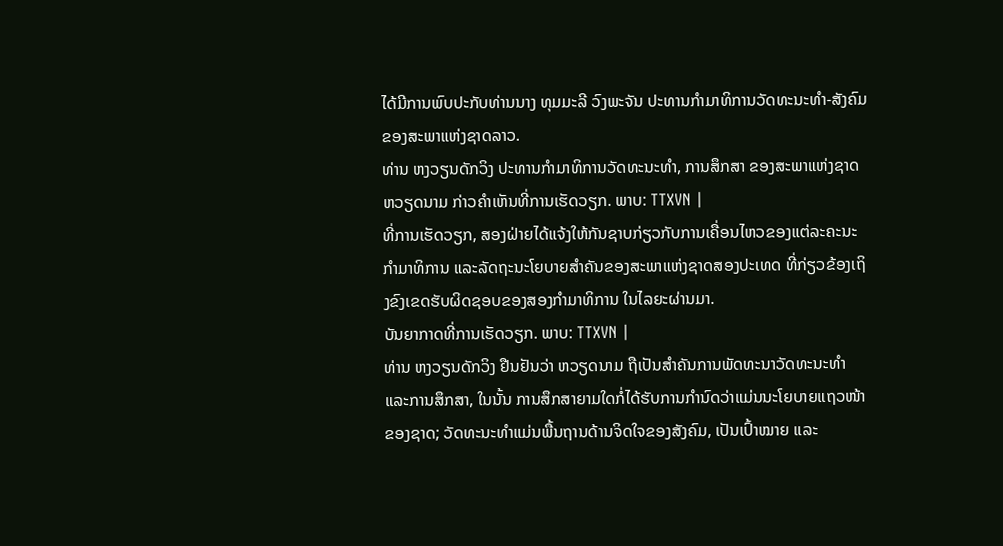ໄດ້ມີການພົບປະກັບທ່ານນາງ ທຸມມະລີ ວົງພະຈັນ ປະທານກຳມາທິການວັດທະນະທຳ-ສັງຄົມ ຂອງສະພາແຫ່ງຊາດລາວ.
ທ່ານ ຫງວຽນດັກວິງ ປະທານກຳມາທິການວັດທະນະທຳ, ການສຶກສາ ຂອງສະພາແຫ່ງຊາດຫວຽດນາມ ກ່າວຄໍາເຫັນທີ່ການເຮັດວຽກ. ພາບ: TTXVN |
ທີ່ການເຮັດວຽກ, ສອງຝ່າຍໄດ້ແຈ້ງໃຫ້ກັນຊາບກ່ຽວກັບການເຄື່ອນໄຫວຂອງແຕ່ລະຄະນະກໍາມາທິການ ແລະລັດຖະນະໂຍບາຍສຳຄັນຂອງສະພາແຫ່ງຊາດສອງປະເທດ ທີ່ກ່ຽວຂ້ອງເຖິງຂົງເຂດຮັບຜິດຊອບຂອງສອງກໍາມາທິການ ໃນໄລຍະຜ່ານມາ.
ບັນຍາກາດທີ່ການເຮັດວຽກ. ພາບ: TTXVN |
ທ່ານ ຫງວຽນດັກວິງ ຢືນຢັນວ່າ ຫວຽດນາມ ຖືເປັນສຳຄັນການພັດທະນາວັດທະນະທຳ ແລະການສຶກສາ, ໃນນັ້ນ ການສຶກສາຍາມໃດກໍ່ໄດ້ຮັບການກຳນົດວ່າແມ່ນນະໂຍບາຍແຖວໜ້າຂອງຊາດ; ວັດທະນະທຳແມ່ນພື້ນຖານດ້ານຈິດໃຈຂອງສັງຄົມ, ເປັນເປົ້າໝາຍ ແລະ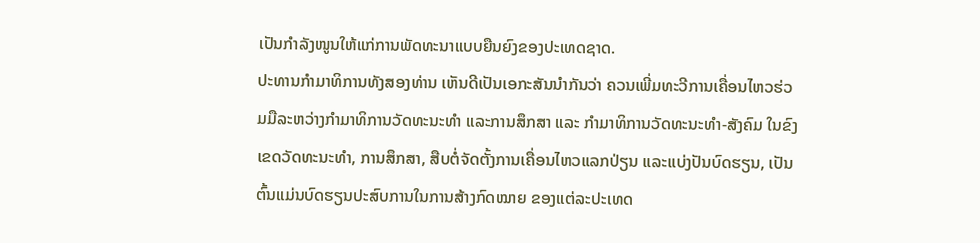ເປັນກຳລັງໜູນໃຫ້ແກ່ການພັດທະນາແບບຍືນຍົງຂອງປະເທດຊາດ.
ປະທານກຳມາທິການທັງສອງທ່ານ ເຫັນດີເປັນເອກະສັນນໍາກັນວ່າ ຄວນເພີ່ມທະວີການເຄື່ອນໄຫວຮ່ວມມືລະຫວ່າງກຳມາທິການວັດທະນະທຳ ແລະການສຶກສາ ແລະ ກຳມາທິການວັດທະນະທຳ-ສັງຄົມ ໃນຂົງເຂດວັດທະນະທຳ, ການສຶກສາ, ສືບຕໍ່ຈັດຕັ້ງການເຄື່ອນໄຫວແລກປ່ຽນ ແລະແບ່ງປັນບົດຮຽນ, ເປັນຕົ້ນແມ່ນບົດຮຽນປະສົບການໃນການສ້າງກົດໝາຍ ຂອງແຕ່ລະປະເທດ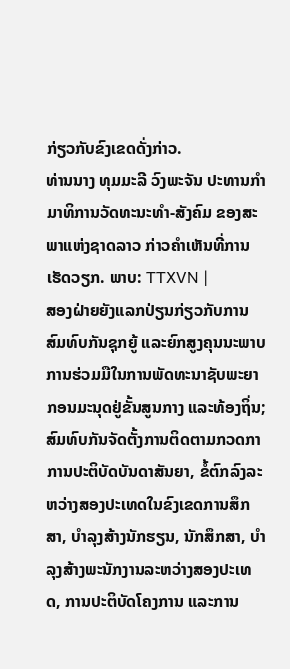ກ່ຽວກັບຂົງເຂດດັ່ງກ່າວ.
ທ່ານນາງ ທຸມມະລີ ວົງພະຈັນ ປະທານກຳມາທິການວັດທະນະທຳ-ສັງຄົມ ຂອງສະພາແຫ່ງຊາດລາວ ກ່າວຄໍາເຫັນທີ່ການເຮັດວຽກ. ພາບ: TTXVN |
ສອງຝ່າຍຍັງແລກປ່ຽນກ່ຽວກັບການສົມທົບກັນຊຸກຍູ້ ແລະຍົກສູງຄຸນນະພາບການຮ່ວມມືໃນການພັດທະນາຊັບພະຍາກອນມະນຸດຢູ່ຂັ້ນສູນກາງ ແລະທ້ອງຖິ່ນ; ສົມທົບກັນຈັດຕັ້ງການຕິດຕາມກວດກາການປະຕິບັດບັນດາສັນຍາ, ຂໍ້ຕົກລົງລະຫວ່າງສອງປະເທດໃນຂົງເຂດການສຶກສາ, ບຳລຸງສ້າງນັກຮຽນ, ນັກສຶກສາ, ບຳລຸງສ້າງພະນັກງານລະຫວ່າງສອງປະເທດ, ການປະຕິບັດໂຄງການ ແລະການ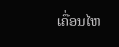ເຄື່ອນໄຫ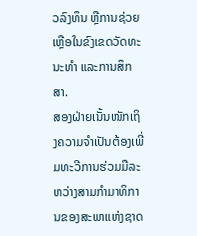ວລົງທຶນ ຫຼືການຊ່ວຍເຫຼືອໃນຂົງເຂດວັດທະນະທຳ ແລະການສຶກສາ.
ສອງຝ່າຍເນັ້ນໜັກເຖິງຄວາມຈຳເປັນຕ້ອງເພີ່ມທະວີການຮ່ວມມືລະຫວ່າງສາມກໍາມາທິການຂອງສະພາແຫ່ງຊາດ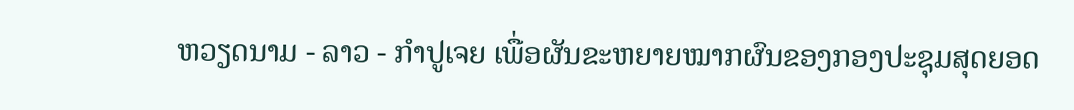ຫວຽດນາມ - ລາວ - ກໍາປູເຈຍ ເພື່ອຜັນຂະຫຍາຍໝາກຜົນຂອງກອງປະຊຸມສຸດຍອດ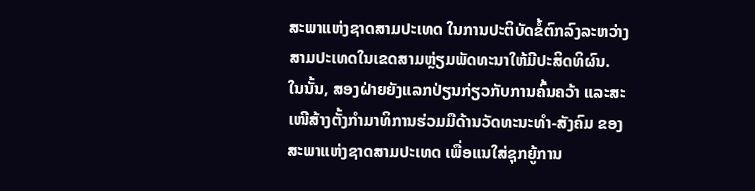ສະພາແຫ່ງຊາດສາມປະເທດ ໃນການປະຕິບັດຂໍ້ຕົກລົງລະຫວ່າງສາມປະເທດໃນເຂດສາມຫຼ່ຽມພັດທະນາໃຫ້ມີປະສິດທິຜົນ. ໃນນັ້ນ, ສອງຝ່າຍຍັງແລກປ່ຽນກ່ຽວກັບການຄົ້ນຄວ້າ ແລະສະເໜີສ້າງຕັ້ງກຳມາທິການຮ່ວມມືດ້ານວັດທະນະທຳ-ສັງຄົມ ຂອງສະພາແຫ່ງຊາດສາມປະເທດ ເພື່ອແນໃສ່ຊຸກຍູ້ການ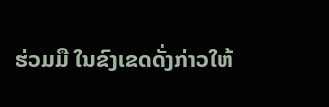ຮ່ວມມື ໃນຂົງເຂດດັ່ງກ່າວໃຫ້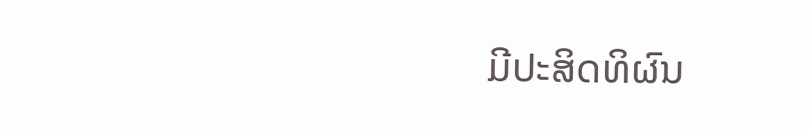ມີປະສິດທິຜົນ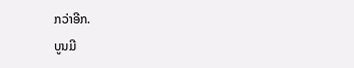ກວ່າອີກ.
ບູນມີ